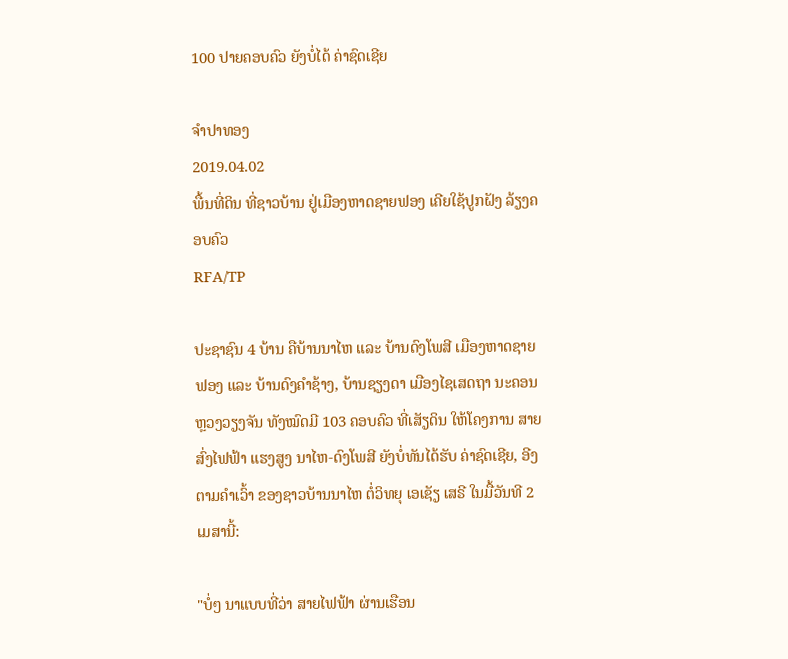100 ປາຍຄອບຄົວ ຍັງບໍ່ໄດ້ ຄ່າຊົດເຊີຍ

ຈໍາປາທອງ
2019.04.02
ພື້ນທີ່ດິນ ທີ່ຊາວບ້ານ ຢູ່ເມືອງຫາດຊາຍຟອງ ເຄີຍໃຊ້ປູກຝັງ ລ້ຽງຄອບຄົວ
RFA/TP

ປະຊາຊົນ 4 ບ້ານ ຄືບ້ານນາໄຫ ແລະ ບ້ານດົງໂພສີ ເມືອງຫາດຊາຍຟອງ ແລະ ບ້ານດົງຄໍາຊ້າງ, ບ້ານຊຽງດາ ເມືອງໄຊເສດຖາ ນະຄອນ ຫຼວງວຽງຈັນ ທັງໝົດມີ 103 ຄອບຄົວ ທີ່ເສັຽດິນ ໃຫ້ໂຄງການ ສາຍສົ່ງໄຟຟ້າ ແຮງສູງ ນາໄຫ-ດົງໂພສີ ຍັງບໍ່ທັນໄດ້ຮັບ ຄ່າຊົດເຊີຍ, ອີງຕາມຄໍາເວົ້າ ຂອງຊາວບ້ານນາໄຫ ຕໍ່ວິທຍຸ ເອເຊັຽ ເສຣີ ໃນມື້ວັນທີ 2 ເມສານີ້:

"ບໍ່ໆ ນາແບບທີ່ວ່າ ສາຍໄຟຟ້າ ຜ່ານເຮືອນ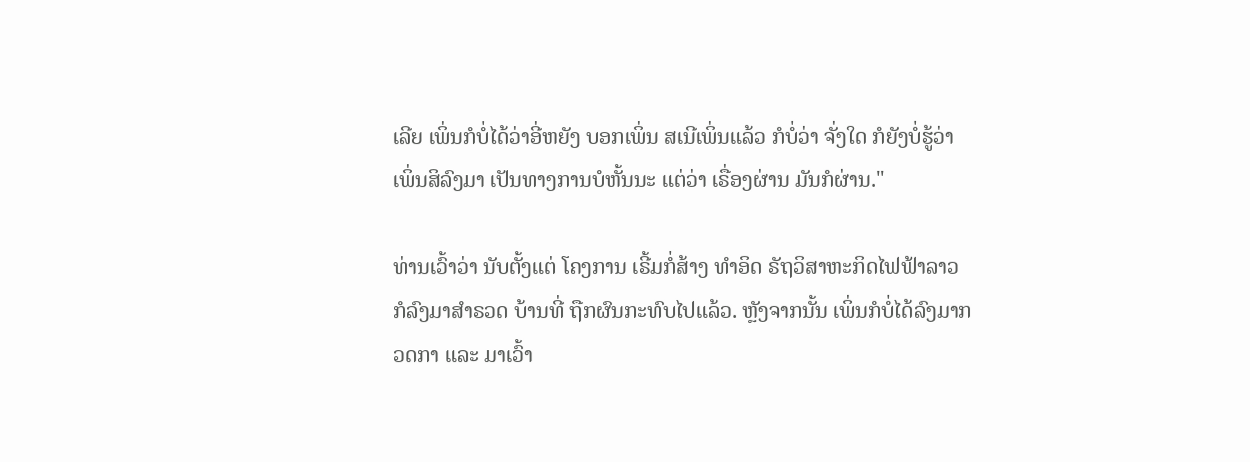ເລີຍ ເພິ່ນກໍບໍ່ໄດ້ວ່າອີ່ຫຍັງ ບອກເພິ່ນ ສເນີເພິ່ນແລ້ວ ກໍບໍ່ວ່າ ຈັ່ງໃດ ກໍຍັງບໍ່ຮູ້ວ່າ ເພິ່ນສິລົງມາ ເປັນທາງການບໍຫັ້ນນະ ແຕ່ວ່າ ເຣື່ອງຜ່ານ ມັນກໍຜ່ານ."

ທ່ານເວົ້າວ່າ ນັບຕັ້ງແຕ່ ໂຄງການ ເຣີ້ມກໍ່ສ້າງ ທໍາອິດ ຣັຖວິສາຫະກິດໄຟຟ້າລາວ ກໍລົງມາສໍາຣວດ ບ້ານທີ່ ຖືກຜົນກະທົບໄປແລ້ວ. ຫຼັງຈາກນັ້ນ ເພິ່ນກໍບໍ່ໄດ້ລົງມາກວດກາ ແລະ ມາເວົ້າ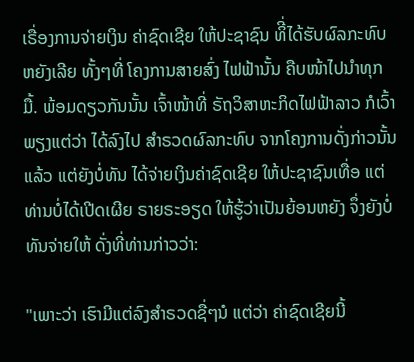ເຣື່ອງການຈ່າຍເງິນ ຄ່າຊົດເຊີຍ ໃຫ້ປະຊາຊົນ ທິີ່ໄດ້ຮັບຜົລກະທົບ ຫຍັງເລີຍ ທັ້ງໆທີ່ ໂຄງການສາຍສົ່ງ ໄຟຟ້ານັ້ນ ຄືບໜ້າໄປນໍາທຸກມື້. ພ້ອມດຽວກັນນັ້ນ ເຈົ້າໜ້າທີ່ ຣັຖວິສາຫະກິດໄຟຟ້າລາວ ກໍເວົ້າພຽງແຕ່ວ່າ ໄດ້ລົງໄປ ສໍາຣວດຜົລກະທົບ ຈາກໂຄງການດັ່ງກ່າວນັ້ນແລ້ວ ແຕ່ຍັງບໍ່ທັນ ໄດ້ຈ່າຍເງິນຄ່າຊົດເຊີຍ ໃຫ້ປະຊາຊົນເທື່ອ ແຕ່ທ່ານບໍ່ໄດ້ເປີດເຜີຍ ຣາຍຣະອຽດ ໃຫ້ຮູ້ວ່າເປັນຍ້ອນຫຍັງ ຈຶ່ງຍັງບໍ່ທັນຈ່າຍໃຫ້ ດັ່ງທີ່ທ່ານກ່າວວ່າ:

"ເພາະວ່າ ເຮົາມີແຕ່ລົງສໍາຣວດຊື່ໆນໍ ແຕ່ວ່າ ຄ່າຊົດເຊີຍນີ້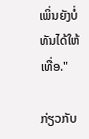ເພິ່ນຍັງບໍ່ທັນໄດ້ໃຫ້ເທື່ອ."

ກ່ຽວກັບ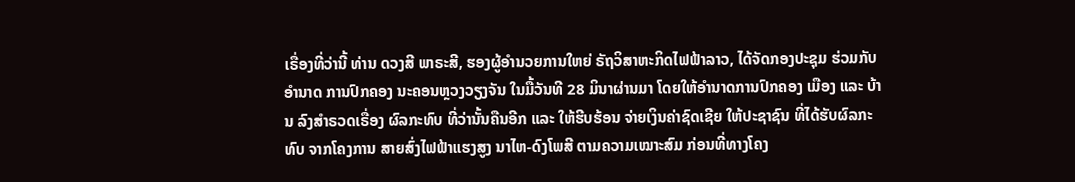ເຣື່ອງທີ່ວ່ານີ້ ທ່ານ ດວງສີ ພາຣະສີ, ຮອງຜູ້ອໍານວຍການໃຫຍ່ ຣັຖວິສາຫະກິດໄຟຟ້າລາວ, ໄດ້ຈັດກອງປະຊຸມ ຮ່ວມກັບອໍານາດ ການປົກຄອງ ນະຄອນຫຼວງວຽງຈັນ ໃນມື້ວັນທີ 28 ມິນາຜ່ານມາ ໂດຍໃຫ້ອໍານາດການປົກຄອງ ເມືອງ ແລະ ບ້ານ ລົງສໍາຣວດເຣື່ອງ ຜົລກະທົບ ທີ່ວ່ານັ້ນຄືນອີກ ແລະ ໃຫ້ຮີບຮ້ອນ ຈ່າຍເງິນຄ່າຊົດເຊີຍ ໃຫ້ປະຊາຊົນ ທີ່ໄດ້ຮັບຜົລກະທົບ ຈາກໂຄງການ ສາຍສົ່ງໄຟຟ້າແຮງສູງ ນາໄຫ-ດົງໂພສີ ຕາມຄວາມເໝາະສົມ ກ່ອນທີ່ທາງໂຄງ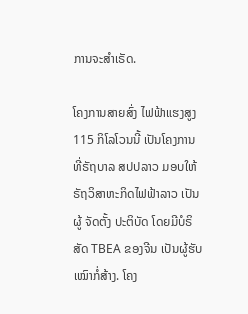ການຈະສໍາເຣັດ.

ໂຄງການສາຍສົ່ງ ໄຟຟ້າແຮງສູງ 115 ກິໂລໂວນນີ້ ເປັນໂຄງການ ທີ່ຣັຖບາລ ສປປລາວ ມອບໃຫ້ ຣັຖວິສາຫະກິດໄຟຟ້າລາວ ເປັນຜູ້ ຈັດຕັ້ງ ປະຕິບັດ ໂດຍມີບໍຣິສັດ TBEA ຂອງຈີນ ເປັນຜູ້ຮັບເໝົາກໍ່ສ້າງ. ໂຄງ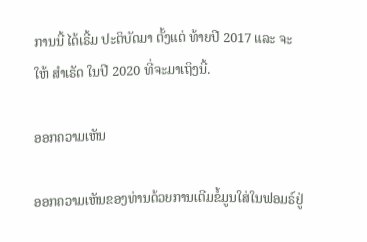ການນີ້ ໄດ້ເຣີ້ມ ປະຕິບັດມາ ຕັ້ງແຕ່ ທ້າຍປີ 2017 ແລະ ຈະໃຫ້ ສໍາເຣັດ ໃນປີ 2020 ທີ່ຈະມາເຖິງນີ້.

ອອກຄວາມເຫັນ

ອອກຄວາມເຫັນຂອງທ່ານດ້ວຍການເຕີມຂໍ້ມູນໃສ່ໃນຟອມຣ໌ຢູ່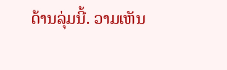ດ້ານລຸ່ມນີ້. ວາມເຫັນ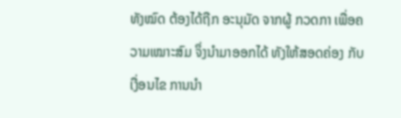ທັງໝົດ ຕ້ອງໄດ້ຖືກ ອະນຸມັດ ຈາກຜູ້ ກວດກາ ເພື່ອຄວາມເໝາະສົມ ຈຶ່ງນໍາມາອອກໄດ້ ທັງໃຫ້ສອດຄ່ອງ ກັບ ເງື່ອນໄຂ ການນຳ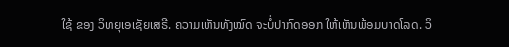ໃຊ້ ຂອງ ວິທຍຸເອເຊັຍເສຣີ. ຄວາມເຫັນທັງໝົດ ຈະບໍ່ປາກົດອອກ ໃຫ້ເຫັນພ້ອມບາດໂລດ. ວິ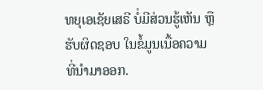ທຍຸເອເຊັຍເສຣີ ບໍ່ມີສ່ວນຮູ້ເຫັນ ຫຼືຮັບຜິດຊອບ ໃນຂໍ້ມູນເນື້ອຄວາມ ທີ່ນໍາມາອອກ.